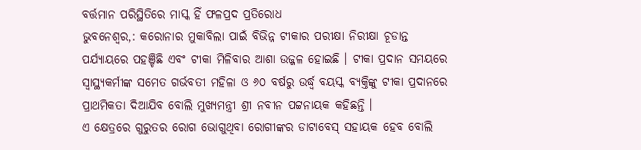ବର୍ତ୍ତମାନ ପରିସ୍ଥିତିରେ ମାସ୍କ ହିଁ ଫଳପ୍ରଦ ପ୍ରତିରୋଧ
ଭୁବନେଶ୍ବର,: କରୋନାର ମୁକାବିଲା ପାଇଁ ବିଭିନ୍ନ ଟୀକାର ପରୀକ୍ଷା ନିରୀକ୍ଷା ଚୂଡାନ୍ତ ପର୍ଯ୍ୟାୟରେ ପହଞ୍ଚିଛି ଏବଂ ଟୀକା ମିଳିବାର ଆଶା ଉଜ୍ଜଳ ହୋଇଛି । ଟୀକା ପ୍ରଦାନ ସମୟରେ ସ୍ବାସ୍ଥ୍ୟକର୍ମୀଙ୍କ ସମେତ ଗର୍ଭବତୀ ମହିଳା ଓ ୬୦ ବର୍ଷରୁ ଉର୍ଦ୍ଧ୍ବ ବୟସ୍କ ବ୍ୟକ୍ତିଙ୍କୁ ଟୀକା ପ୍ରଦାନରେ ପ୍ରାଥମିକତା ଦିଆଯିବ ବୋଲି ମୁଖ୍ୟମନ୍ତ୍ରୀ ଶ୍ରୀ ନବୀନ ପଟ୍ଟନାୟକ କହିଛନ୍ତି ।
ଏ କ୍ଷେତ୍ରରେ ଗୁରୁତର ରୋଗ ଭୋଗୁଥିବା ରୋଗୀଙ୍କର ଡାଟାବେସ୍ ସହାୟକ ହେବ ବୋଲି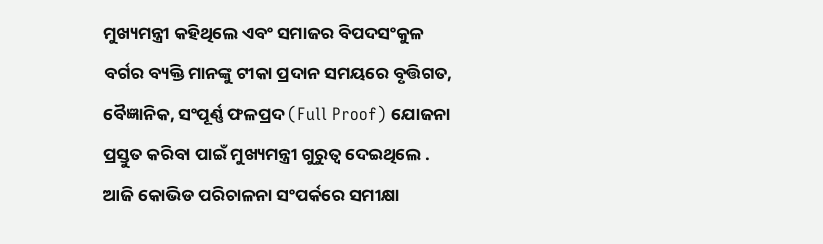ମୁଖ୍ୟମନ୍ତ୍ରୀ କହିଥିଲେ ଏବଂ ସମାଜର ବିପଦସଂକୁଳ ବର୍ଗର ବ୍ୟକ୍ତି ମାନଙ୍କୁ ଟୀକା ପ୍ରଦାନ ସମୟରେ ବୃତ୍ତିଗତ, ବୈଜ୍ଞାନିକ, ସଂପୂର୍ଣ୍ଣ ଫଳପ୍ରଦ (Full Proof) ଯୋଜନା ପ୍ରସ୍ତୁତ କରିବା ପାଇଁ ମୁଖ୍ୟମନ୍ତ୍ରୀ ଗୁରୁତ୍ବ ଦେଇଥିଲେ .
ଆଜି କୋଭିଡ ପରିଚାଳନା ସଂପର୍କରେ ସମୀକ୍ଷା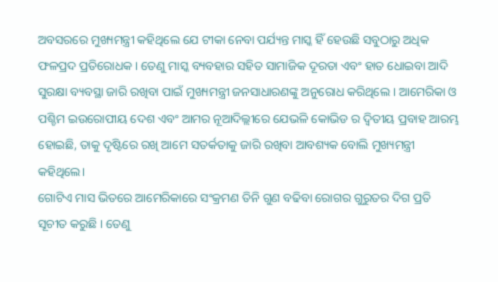ଅବସରରେ ମୁଖ୍ୟମନ୍ତ୍ରୀ କହିଥିଲେ ଯେ ଟୀକା ନେବା ପର୍ଯ୍ୟନ୍ତ ମାସ୍କ ହିଁ ହେଉଛି ସବୁଠାରୁ ଅଧିକ ଫଳପ୍ରଦ ପ୍ରତିରୋଧକ । ତେଣୁ ମାସ୍କ ବ୍ୟବହାର ସହିତ ସାମାଜିକ ଦୂରତା ଏବଂ ହାତ ଧୋଇବା ଆଦି ସୁରକ୍ଷା ବ୍ୟବସ୍ଥା ଜାରି ରଖିବା ପାଇଁ ମୁଖ୍ୟମନ୍ତ୍ରୀ ଜନସାଧାରଣଙ୍କୁ ଅନୁରୋଧ କରିଥିଲେ । ଆମେରିକା ଓ ପଶ୍ଚିମ ଇଉରୋପୀୟ ଦେଶ ଏବଂ ଆମର ନୂଆଦିଲ୍ଲୀରେ ଯେଭଳି କୋଭିଡ ର ଦ୍ବିତୀୟ ପ୍ରବାହ ଆରମ୍ଭ ହୋଇଛି, ତାକୁ ଦୃଷ୍ଟିରେ ରଖି ଆମେ ସତର୍କତାକୁ ଜାରି ରଖିବା ଆବଶ୍ୟକ ବୋଲି ମୁଖ୍ୟମନ୍ତ୍ରୀ କହିଥିଲେ।
ଗୋଟିଏ ମାସ ଭିତରେ ଆମେରିକାରେ ସଂକ୍ରମଣ ତିନି ଗୁଣ ବଢିବା ରୋଗର ଗୁରୁତର ଦିଗ ପ୍ରତି ସୂଚୀତ କରୁଛି । ତେଣୁ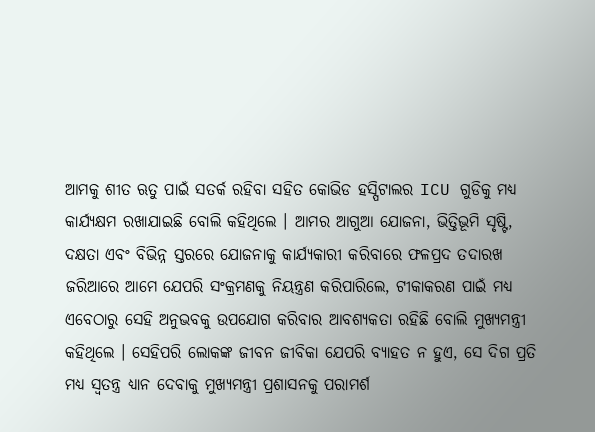ଆମକୁ ଶୀତ ଋତୁ ପାଇଁ ସତର୍କ ରହିବା ସହିତ କୋଭିଡ ହସ୍ପିଟାଲର ICU ଗୁଡିକୁ ମଧ୍ୟ କାର୍ଯ୍ୟକ୍ଷମ ରଖାଯାଇଛି ବୋଲି କହିଥିଲେ । ଆମର ଆଗୁଆ ଯୋଜନା, ଭିତ୍ତିଭୂମି ସୃଷ୍ଟି, ଦକ୍ଷତା ଏବଂ ବିଭିନ୍ନ ସ୍ତରରେ ଯୋଜନାକୁ କାର୍ଯ୍ୟକାରୀ କରିବାରେ ଫଳପ୍ରଦ ତଦାରଖ ଜରିଆରେ ଆମେ ଯେପରି ସଂକ୍ରମଣକୁ ନିୟନ୍ତ୍ରଣ କରିପାରିଲେ, ଟୀକାକରଣ ପାଇଁ ମଧ୍ୟ ଏବେଠାରୁ ସେହି ଅନୁଭବକୁ ଉପଯୋଗ କରିବାର ଆବଶ୍ୟକତା ରହିଛି ବୋଲି ମୁଖ୍ୟମନ୍ତ୍ରୀ କହିଥିଲେ । ସେହିପରି ଲୋକଙ୍କ ଜୀବନ ଜୀବିକା ଯେପରି ବ୍ୟାହତ ନ ହୁଏ, ସେ ଦିଗ ପ୍ରତି ମଧ୍ୟ ସ୍ବତନ୍ତ୍ର ଧ୍ୟାନ ଦେବାକୁ ମୁଖ୍ୟମନ୍ତ୍ରୀ ପ୍ରଶାସନକୁ ପରାମର୍ଶ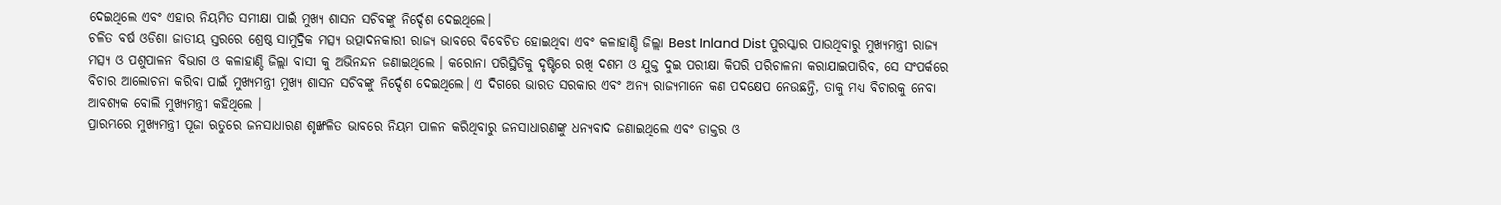ଦେଇଥିଲେ ଏବଂ ଏହାର ନିୟମିତ ସମୀକ୍ଷା ପାଇଁ ମୁଖ୍ୟ ଶାସନ ସଚିବଙ୍କୁ ନିର୍ଦ୍ଦେଶ ଦେଇଥିଲେ।
ଚଳିତ ବର୍ଷ ଓଡିଶା ଜାତୀୟ ସ୍ତରରେ ଶ୍ରେଷ୍ଠ ସାମୁଦ୍ରିକ ମତ୍ସ୍ୟ ଉତ୍ପାଦନକାରୀ ରାଜ୍ୟ ଭାବରେ ବିବେଚିତ ହୋଇଥିବା ଏବଂ କଳାହାଣ୍ଡି ଜିଲ୍ଲା Best Inland Dist ପୁରସ୍କାର ପାଉଥିବାରୁ ମୁଖ୍ୟମନ୍ତ୍ରୀ ରାଜ୍ୟ ମତ୍ସ୍ୟ ଓ ପଶୁପାଳନ ବିଭାଗ ଓ କଳାହାଣ୍ଡି ଜିଲ୍ଲା ବାସୀ କୁ ଅଭିନନ୍ଦନ ଜଣାଇଥିଲେ । କରୋନା ପରିସ୍ଥିତିକୁ ଦୃଷ୍ଟିରେ ରଖି ଦଶମ ଓ ଯୁକ୍ତ ଦୁଇ ପରୀକ୍ଷା କିପରି ପରିଚାଳନା କରାଯାଇପାରିବ, ସେ ସଂପର୍କରେ ବିଚାର ଆଲୋଚନା କରିବା ପାଇଁ ମୁଖ୍ୟମନ୍ତ୍ରୀ ମୁଖ୍ୟ ଶାସନ ସଚିବଙ୍କୁ ନିର୍ଦ୍ଦେଶ ଦେଇଥିଲେ। ଏ ଦିଗରେ ଭାରତ ସରକାର ଏବଂ ଅନ୍ୟ ରାଜ୍ୟମାନେ କଣ ପଦକ୍ଷେପ ନେଉଛନ୍ତି, ତାକୁ ମଧ୍ୟ ବିଚାରକୁ ନେବା ଆବଶ୍ୟକ ବୋଲି ମୁଖ୍ୟମନ୍ତ୍ରୀ କହିଥିଲେ ।
ପ୍ରାରମ୍ଭରେ ମୁଖ୍ୟମନ୍ତ୍ରୀ ପୂଜା ଋତୁରେ ଜନସାଧାରଣ ଶୃଙ୍ଖଳିତ ଭାବରେ ନିୟମ ପାଳନ କରିଥିବାରୁ ଜନସାଧାରଣଙ୍କୁ ଧନ୍ୟବାଦ ଜଣାଇଥିଲେ ଏବଂ ଡାକ୍ତର ଓ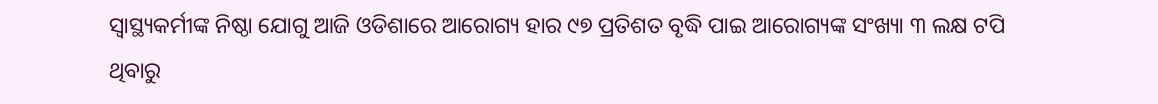ସ୍ବାସ୍ଥ୍ୟକର୍ମୀଙ୍କ ନିଷ୍ଠା ଯୋଗୁ ଆଜି ଓଡିଶାରେ ଆରୋଗ୍ୟ ହାର ୯୭ ପ୍ରତିଶତ ବୃଦ୍ଧି ପାଇ ଆରୋଗ୍ୟଙ୍କ ସଂଖ୍ୟା ୩ ଲକ୍ଷ ଟପି ଥିବାରୁ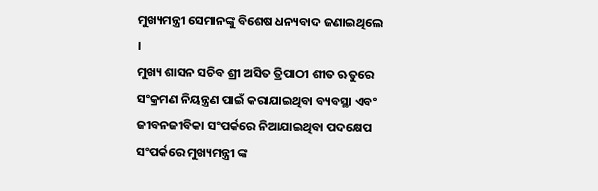ମୁଖ୍ୟମନ୍ତ୍ରୀ ସେମାନଙ୍କୁ ବିଶେଷ ଧନ୍ୟବାଦ ଜଣାଇଥିଲେ ।
ମୁଖ୍ୟ ଶାସନ ସଚିବ ଶ୍ରୀ ଅସିତ ତ୍ରିପାଠୀ ଶୀତ ଋତୁରେ ସଂକ୍ରମଣ ନିୟନ୍ତ୍ରଣ ପାଇଁ କରାଯାଇଥିବା ବ୍ୟବସ୍ଥା ଏବଂ ଜୀବନଜୀବିକା ସଂପର୍କରେ ନିଆଯାଇଥିବା ପଦକ୍ଷେପ ସଂପର୍କରେ ମୁଖ୍ୟମନ୍ତ୍ରୀ ଙ୍କ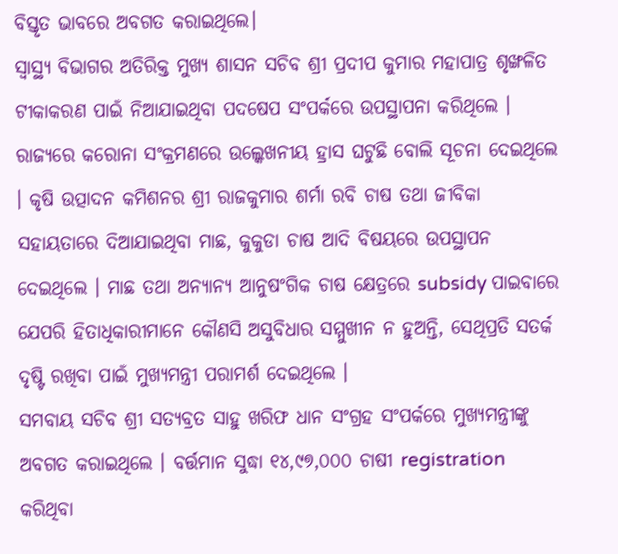ବିସ୍ତୃତ ଭାବରେ ଅବଗତ କରାଇଥିଲେ।
ସ୍ବାସ୍ଥ୍ୟ ବିଭାଗର ଅତିରିକ୍ତ ମୁଖ୍ୟ ଶାସନ ସଚିବ ଶ୍ରୀ ପ୍ରଦୀପ କୁମାର ମହାପାତ୍ର ଶୃଙ୍ଖଳିତ ଟୀକାକରଣ ପାଇଁ ନିଆଯାଇଥିବା ପଦଷେପ ସଂପର୍କରେ ଉପସ୍ଥାପନା କରିଥିଲେ । ରାଜ୍ୟରେ କରୋନା ସଂକ୍ରମଣରେ ଉଲ୍କେଖନୀୟ ହ୍ରାସ ଘଟୁଛି ବୋଲି ସୂଚନା ଦେଇଥିଲେ
। କୃଷି ଉତ୍ପାଦନ କମିଶନର ଶ୍ରୀ ରାଜକୁମାର ଶର୍ମା ରବି ଚାଷ ତଥା ଜୀବିକା ସହାୟତାରେ ଦିଆଯାଇଥିବା ମାଛ, କୁକୁଡା ଚାଷ ଆଦି ବିଷୟରେ ଉପସ୍ଥାପନ ଦେଇଥିଲେ । ମାଛ ତଥା ଅନ୍ୟାନ୍ୟ ଆନୁଷଂଗିକ ଚାଷ କ୍ଷେତ୍ରରେ subsidy ପାଇବାରେ ଯେପରି ହିତାଧିକାରୀମାନେ କୌଣସି ଅସୁବିଧାର ସମ୍ମୁଖୀନ ନ ହୁଅନ୍ତି, ସେଥିପ୍ରତି ସତର୍କ ଦୃଷ୍ଟି ରଖିବା ପାଇଁ ମୁଖ୍ୟମନ୍ତ୍ରୀ ପରାମର୍ଶ ଦେଇଥିଲେ ।
ସମବାୟ ସଚିବ ଶ୍ରୀ ସତ୍ୟବ୍ରତ ସାହୁ ଖରିଫ ଧାନ ସଂଗ୍ରହ ସଂପର୍କରେ ମୁଖ୍ୟମନ୍ତ୍ରୀଙ୍କୁ ଅବଗତ କରାଇଥିଲେ । ବର୍ତ୍ତମାନ ସୁଦ୍ଧା ୧୪,୯୭,୦୦୦ ଚାଷୀ registration କରିଥିବା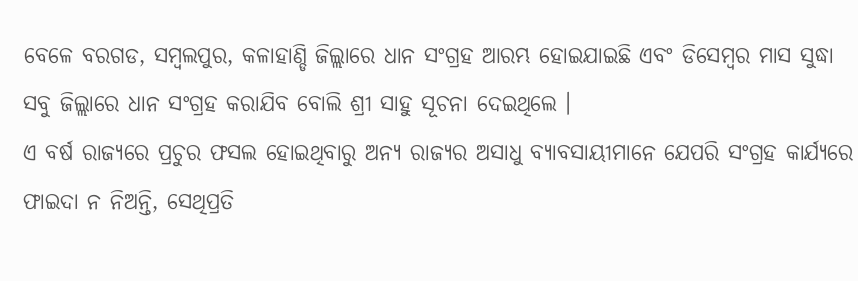ବେଳେ ବରଗଡ, ସମ୍ବଲପୁର, କଳାହାଣ୍ଡି ଜିଲ୍ଲାରେ ଧାନ ସଂଗ୍ରହ ଆରମ୍ଭ ହୋଇଯାଇଛି ଏବଂ ଡିସେମ୍ବର ମାସ ସୁଦ୍ଧା ସବୁ ଜିଲ୍ଲାରେ ଧାନ ସଂଗ୍ରହ କରାଯିବ ବୋଲି ଶ୍ରୀ ସାହୁ ସୂଚନା ଦେଇଥିଲେ ।
ଏ ବର୍ଷ ରାଜ୍ୟରେ ପ୍ରଚୁର ଫସଲ ହୋଇଥିବାରୁ ଅନ୍ୟ ରାଜ୍ୟର ଅସାଧୁ ବ୍ୟାବସାୟୀମାନେ ଯେପରି ସଂଗ୍ରହ କାର୍ଯ୍ୟରେ ଫାଇଦା ନ ନିଅନ୍ତି, ସେଥିପ୍ରତି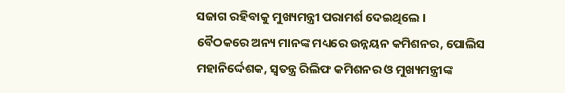ସଜାଗ ରହିବାକୁ ମୁଖ୍ୟମନ୍ତ୍ରୀ ପରାମର୍ଶ ଦେଇଥିଲେ ।
ବୈଠକରେ ଅନ୍ୟ ମାନଙ୍କ ମଧ୍ୟରେ ଉନ୍ନୟନ କମିଶନର, ପୋଲିସ ମହାନିର୍ଦ୍ଦେଶକ, ସ୍ବତନ୍ତ୍ର ରିଲିଫ କମିଶନର ଓ ମୁଖ୍ୟମନ୍ତ୍ରୀଙ୍କ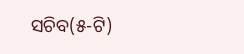ସଚିବ(୫-ଟି)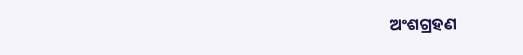ଅଂଶଗ୍ରହଣ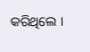କରିଥିଲେ ।